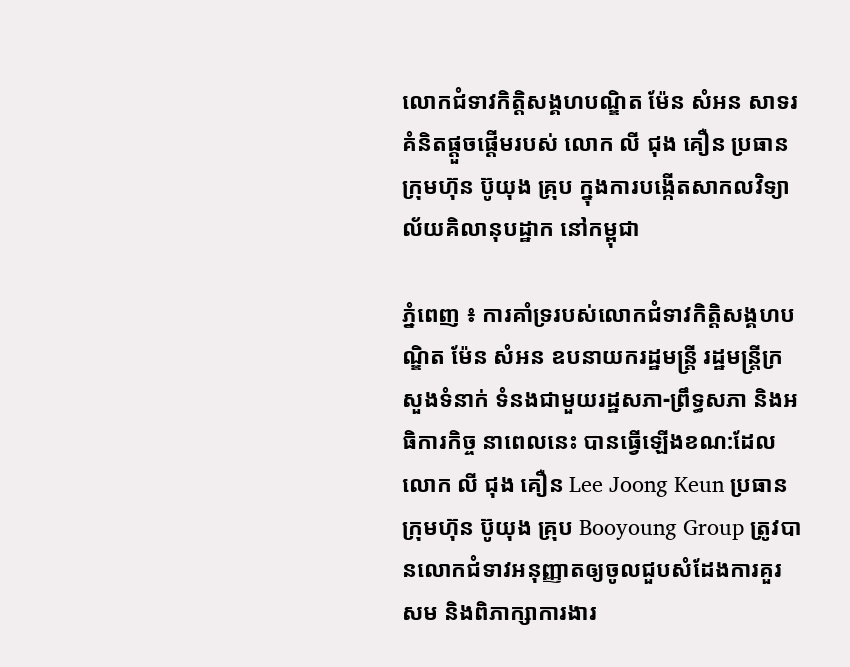លោកជំទាវកិត្តិសង្គហបណ្ឌិត ម៉ែន សំអន សាទរគំនិតផ្តួចផ្តើមរបស់ លោក លី ជុង គឿន ប្រធានក្រុមហ៊ុន ប៊ូយុង គ្រុប ក្នុងការបង្កើតសាកលវិទ្យាល័យគិលានុបដ្ឋាក នៅកម្ពុជា

ភ្នំពេញ ៖ ការគាំទ្ររបស់លោកជំទាវកិត្តិសង្គហបណ្ឌិត ម៉ែន សំអន ឧបនាយករដ្ឋមន្រ្តី រដ្ឋមន្រ្តីក្រសួងទំនាក់ ទំនងជាមួយរដ្ឋសភា-ព្រឹទ្ធសភា និងអធិការកិច្ច នាពេលនេះ បានធ្វើឡើងខណ:ដែលលោក លី ជុង គឿន Lee Joong Keun ប្រធានក្រុមហ៊ុន ប៊ូយុង គ្រុប Booyoung Group ត្រូវបានលោកជំទាវអនុញ្ញាតឲ្យចូលជួបសំដែងការគួរសម និងពិភាក្សាការងារ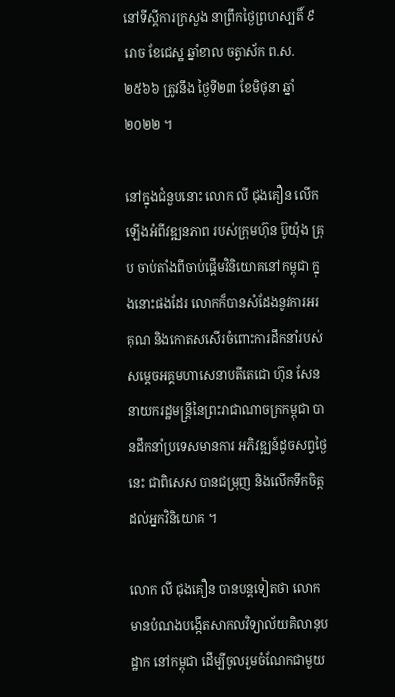នៅទីស្តីការក្រសួង នាព្រឹកថ្ងៃព្រហស្បតិ៍ ៩រោច ខែជេស្ឋ ឆ្នាំខាល ចត្វាស័ក ព.ស. ២៥៦៦ ត្រូវនឹង ថ្ងៃទី២៣ ខែមិថុនា ឆ្នាំ២០២២ ។

នៅក្នុងជំនួបនោះ លោក លី ជុងគឿន លើកឡើងអំពីវឌ្ឍនភាព របស់ក្រុមហ៊ុន ប៊ូយ៉ុង គ្រុប ចាប់តាំងពីចាប់ផ្តើមវិនិយោគនៅកម្ពុជា ក្នុងនោះផងដែរ លោកក៏បានសំដែងនូវការអរគុណ និងកោតសសើរចំពោះការដឹកនាំរបស់សម្តេចអគ្គមហាសេនាបតីតេជោ ហ៊ុន សែន នាយករដ្ឋមន្ត្រីនៃព្រះរាជាណាចក្រកម្ពុជា បានដឹកនាំប្រទេសមានការ អភិវឌ្ឍន៍ដូចសព្វថ្ងៃនេះ ជាពិសេស បានជម្រុញ និងលើកទឹកចិត្តដល់អ្នកវិនិយោគ ។

លោក លី ជុងគឿន បានបន្តទៀតថា លោកមានបំណងបង្កើតសាកលវិទ្យាល័យគិលានុបដ្ឋាក នៅកម្ពុជា ដើម្បីចូលរួមចំណែកជាមួយ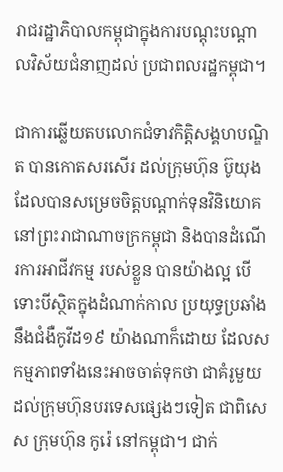រាជរដ្ឋាភិបាលកម្ពុជាក្នុងការបណ្តុះបណ្តាលវិស័យជំនាញដល់ ប្រជាពលរដ្ឋកម្ពុជា។

ជាការឆ្លើយតបលោកជំទាវកិត្តិសង្គហបណ្ឌិត បានកោតសរសើរ ដល់ក្រុមហ៊ុន ប៊ូយុង ដែលបានសម្រេចចិត្តបណ្តាក់ទុនវិនិយោគនៅព្រះរាជាណាចក្រកម្ពុជា និងបានដំណើរការអាជីវកម្ម របស់ខ្លួន បានយ៉ាងល្អ បើទោះបីស្ថិតក្នុងដំណាក់កាល ប្រយុទ្ធប្រឆាំងនឹងជំងឺកូវីដ១៩ យ៉ាងណាក៏ដោយ ដែលសកម្មភាពទាំងនេះអាចចាត់ទុកថា ជាគំរូមួយដល់ក្រុមហ៊ុនបរទេសផ្សេងៗទៀត ជាពិសេស ក្រុមហ៊ុន កូរ៉េ នៅកម្ពុជា។ ជាក់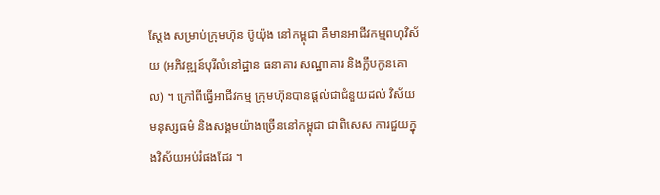ស្តែង សម្រាប់ក្រុមហ៊ុន ប៊ូយ៉ុង នៅកម្ពុជា គឺមានអាជីវកម្មពហុវិស័យ (អភិវឌ្ឍន៍បុរីលំនៅដ្ឋាន ធនាគារ សណ្ឋាគារ និងក្លឹបកូនគោល) ។ ក្រៅពីធ្វើអាជីវកម្ម ក្រុមហ៊ុនបានផ្តល់ជាជំនួយដល់ វិស័យមនុស្សធម៌ និងសង្គមយ៉ាងច្រើននៅកម្ពុជា ជាពិសេស ការជួយក្នុងវិស័យអប់រំផងដែរ ។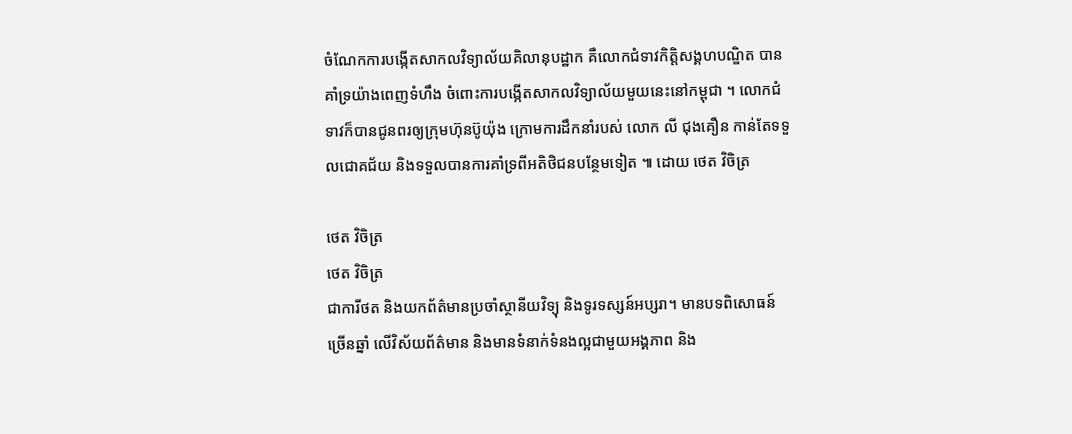ចំណែកការបង្កើតសាកលវិទ្យាល័យគិលានុបដ្ឋាក គឺលោកជំទាវកិត្តិសង្គហបណ្ឌិត បានគាំទ្រយ៉ាងពេញទំហឹង ចំពោះការបង្កើតសាកលវិទ្យាល័យមួយនេះនៅកម្ពុជា ។ លោកជំទាវក៏បានជូនពរឲ្យក្រុមហ៊ុនប៊ូយ៉ុង ក្រោមការដឹកនាំរបស់ លោក លី ជុងគឿន កាន់តែទទួលជោគជ័យ និងទទួលបានការគាំទ្រពីអតិថិជនបន្ថែមទៀត ៕ ដោយ ថេត វិចិត្រ

ថេត វិចិត្រ
ថេត វិចិត្រ
ជាការីថត និងយកព័ត៌មានប្រចាំស្ថានីយវិទ្យុ និងទូរទស្សន៍អប្សរា។ មានបទពិសោធន៍ច្រើនឆ្នាំ លើវិស័យព័ត៌មាន និងមានទំនាក់ទំនងល្អជាមួយអង្គភាព និង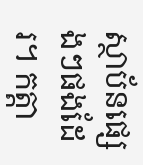ស្ថាប័នផ្សេងៗផងដែរ។ កត្តា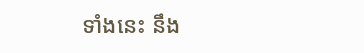ទាំងនេះ នឹង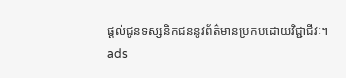ផ្ដល់ជូនទស្សនិកជននូវព័ត៌មានប្រកបដោយវិជ្ជាជីវៈ។
ads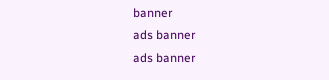banner
ads banner
ads banner